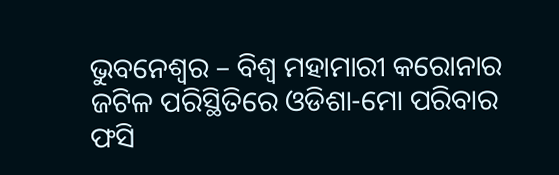ଭୁବନେଶ୍ୱର – ବିଶ୍ୱ ମହାମାରୀ କରୋନାର ଜଟିଳ ପରିସ୍ଥିତିରେ ଓଡିଶା-ମୋ ପରିବାର ଫସି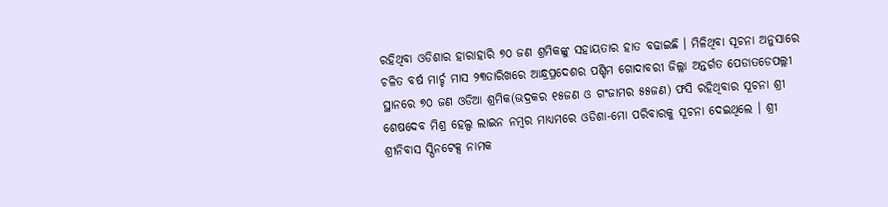ରହିଥିବା ଓଡିଶାର ହାରାହାରି ୭୦ ଜଣ ଶ୍ରମିକଙ୍କୁ ସହାୟତାର ହାତ ବଢାଇଛି । ମିଳିଥିବା ସୂଚନା ଅନୁସାରେ ଚଳିତ ବର୍ଷ ମାର୍ଚ୍ଚ ମାସ ୨୩ତାରିଖରେ ଆନ୍ଧ୍ରପ୍ରଦେଶର ପଶ୍ଚିମ ଗୋଦାବରୀ ଜିଲ୍ଲା ଅନ୍ତର୍ଗତ ପେଡାତଡେପଲ୍ଲୀ ସ୍ଥାନରେ ୭୦ ଜଣ ଓଡିଆ ଶ୍ରମିକ(ଭଦ୍ରକର ୧୫ଜଣ ଓ ଗଂଜାମର ୫୫ଜଣ) ଫସି ରହିଥିବାର ସୂଚନା ଶ୍ରୀ ଶେଷଦେବ ମିଶ୍ର ହେଲ୍ପ ଲାଇନ ନମ୍ବର ମାଧ୍ୟମରେ ଓଡିଶା-ମୋ ପରିବାରକୁ ସୂଚନା ଦେଇଥିଲେ । ଶ୍ରୀ ଶ୍ରୀନିବାସ ସ୍ପିନଟେକ୍ସ ନାମକ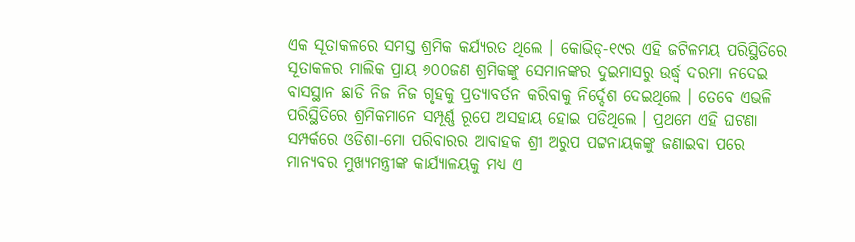ଏକ ସୂତାକଳରେ ସମସ୍ତ ଶ୍ରମିକ କର୍ଯ୍ୟରତ ଥିଲେ । କୋଭିଡ୍-୧୯ର ଏହି ଜଟିଳମୟ ପରିସ୍ଥିତିରେ ସୂତାକଳର ମାଲିକ ପ୍ରାୟ ୬୦୦ଜଣ ଶ୍ରମିକଙ୍କୁ ସେମାନଙ୍କର ଦୁଇମାସରୁ ଉର୍ଦ୍ଧ୍ୱ ଦରମା ନଦେଇ ବାସସ୍ଥାନ ଛାଡି ନିଜ ନିଜ ଗୃହକୁ ପ୍ରତ୍ୟାବର୍ତନ କରିବାକୁ ନିର୍ଦ୍ଦେଶ ଦେଇଥିଲେ । ତେବେ ଏଭଳି ପରିସ୍ଥିତିରେ ଶ୍ରମିକମାନେ ସମ୍ପୂର୍ଣ୍ଣ ରୂପେ ଅସହାୟ ହୋଇ ପଡିଥିଲେ । ପ୍ରଥମେ ଏହି ଘଟଣା ସମ୍ପର୍କରେ ଓଡିଶା-ମୋ ପରିବାରର ଆବାହକ ଶ୍ରୀ ଅରୁପ ପଟ୍ଟନାୟକଙ୍କୁ ଜଣାଇବା ପରେ ମାନ୍ୟବର ମୁଖ୍ୟମନ୍ତ୍ରୀଙ୍କ କାର୍ଯ୍ୟାଳୟକୁ ମଧ୍ୟ ଏ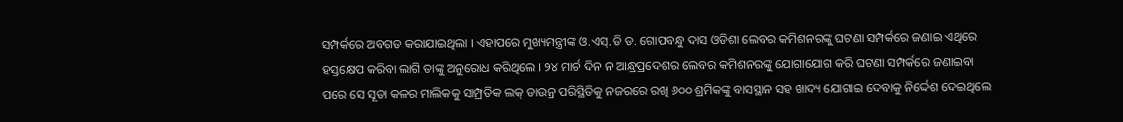ସମ୍ପର୍କରେ ଅବଗତ କରାଯାଇଥିଲା । ଏହାପରେ ମୁଖ୍ୟମନ୍ତ୍ରୀଙ୍କ ଓ.ଏସ୍.ଡି ଡ. ଗୋପବନ୍ଧୁ ଦାସ ଓଡିଶା ଲେବର କମିଶନରଙ୍କୁ ଘଟଣା ସମ୍ପର୍କରେ ଜଣାଇ ଏଥିରେ ହସ୍ତକ୍ଷେପ କରିବା ଲାଗି ତାଙ୍କୁ ଅନୁରୋଧ କରିଥିଲେ । ୨୪ ମାର୍ଚ ଦିନ ନ ଆନ୍ଧ୍ରପ୍ରଦେଶର ଲେବର କମିଶନରଙ୍କୁ ଯୋଗାଯୋଗ କରି ଘଟଣା ସମ୍ପର୍କରେ ଜଣାଇବା ପରେ ସେ ସୂତା କଳର ମାଲିକକୁ ସାମ୍ପ୍ରତିକ ଲକ୍ ଡାଉନ୍ର ପରିସ୍ଥିତିକୁ ନଜରରେ ରଖି ୬୦୦ ଶ୍ରମିକଙ୍କୁ ବାସସ୍ଥାନ ସହ ଖାଦ୍ୟ ଯୋଗାଇ ଦେବାକୁ ନିର୍ଦ୍ଦେଶ ଦେଇଥିଲେ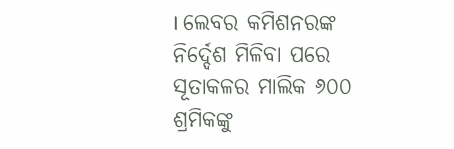। ଲେବର କମିଶନରଙ୍କ ନିର୍ଦ୍ଦେଶ ମିଳିବା ପରେ ସୂତାକଳର ମାଲିକ ୬୦୦ ଶ୍ରମିକଙ୍କୁ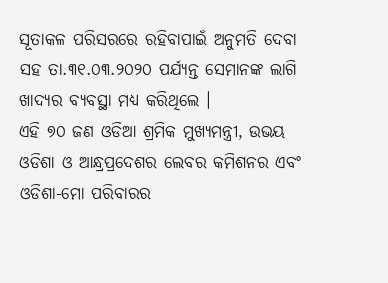ସୂତାକଳ ପରିସରରେ ରହିବାପାଇଁ ଅନୁମତି ଦେବା ସହ ତା.୩୧.୦୩.୨୦୨୦ ପର୍ଯ୍ୟନ୍ତ ସେମାନଙ୍କ ଲାଗି ଖାଦ୍ୟର ବ୍ୟବସ୍ଥା ମଧ୍ୟ କରିଥିଲେ ।
ଏହି ୭୦ ଜଣ ଓଡିଆ ଶ୍ରମିକ ମୁଖ୍ୟମନ୍ତ୍ରୀ, ଉଭୟ ଓଡିଶା ଓ ଆନ୍ଧ୍ରପ୍ରଦେଶର ଲେବର କମିଶନର ଏବଂ ଓଡିଶା-ମୋ ପରିବାରର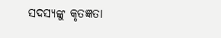ସଦସ୍ୟଙ୍କୁ କୃତଜ୍ଞତା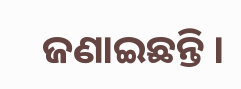ଜଣାଇଛନ୍ତି ।